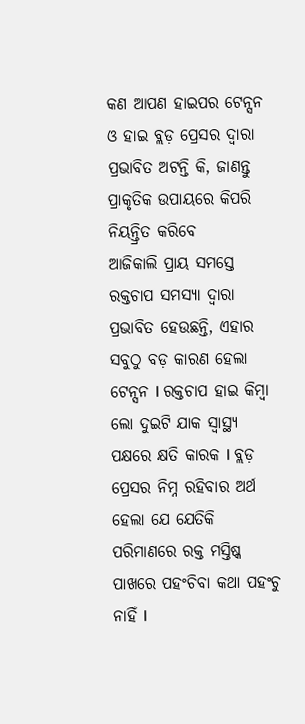କଣ ଆପଣ ହାଇପର ଟେନ୍ସନ ଓ ହାଇ ବ୍ଲଡ଼ ପ୍ରେସର ଦ୍ୱାରା ପ୍ରଭାବିତ ଅଟନ୍ତି କି, ଜାଣନ୍ତୁ ପ୍ରାକୃତିକ ଉପାୟରେ କିପରି ନିୟନ୍ତ୍ରିତ କରିବେ
ଆଜିକାଲି ପ୍ରାୟ ସମସ୍ତେ ରକ୍ତଚାପ ସମସ୍ୟା ଦ୍ୱାରା ପ୍ରଭାବିତ ହେଉଛନ୍ତି, ଏହାର ସବୁଠୁ ବଡ଼ କାରଣ ହେଲା ଟେନ୍ସନ l ରକ୍ତଚାପ ହାଇ କିମ୍ବା ଲୋ ଦୁଇଟି ଯାକ ସ୍ୱାସ୍ଥ୍ୟ ପକ୍ଷରେ କ୍ଷତି କାରକ l ବ୍ଲଡ଼ ପ୍ରେସର ନିମ୍ନ ରହିବାର ଅର୍ଥ ହେଲା ଯେ ଯେତିକି ପରିମାଣରେ ରକ୍ତ ମସ୍ତିଷ୍କ ପାଖରେ ପହଂଚିବା କଥା ପହଂଚୁ ନାହିଁ l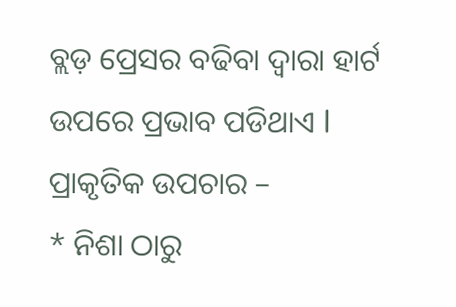ବ୍ଲଡ଼ ପ୍ରେସର ବଢିବା ଦ୍ୱାରା ହାର୍ଟ ଉପରେ ପ୍ରଭାବ ପଡିଥାଏ l
ପ୍ରାକୃତିକ ଉପଚାର –
* ନିଶା ଠାରୁ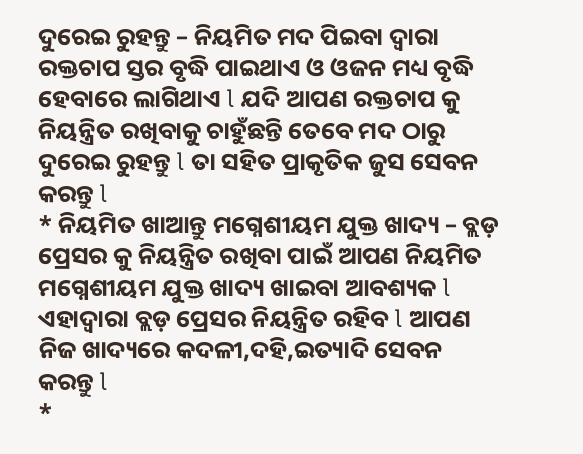ଦୁରେଇ ରୁହନ୍ତୁ – ନିୟମିତ ମଦ ପିଇବା ଦ୍ୱାରା ରକ୍ତଚାପ ସ୍ତର ବୃଦ୍ଧି ପାଇଥାଏ ଓ ଓଜନ ମଧ୍ୟ ବୃଦ୍ଧି ହେବାରେ ଲାଗିଥାଏ l ଯଦି ଆପଣ ରକ୍ତଚାପ କୁ ନିୟନ୍ତ୍ରିତ ରଖିବାକୁ ଚାହୁଁଛନ୍ତି ତେବେ ମଦ ଠାରୁ ଦୁରେଇ ରୁହନ୍ତୁ l ତା ସହିତ ପ୍ରାକୃତିକ ଜୁସ ସେବନ କରନ୍ତୁ l
* ନିୟମିତ ଖାଆନ୍ତୁ ମଗ୍ନେଶୀୟମ ଯୁକ୍ତ ଖାଦ୍ୟ – ବ୍ଲଡ଼ ପ୍ରେସର କୁ ନିୟନ୍ତ୍ରିତ ରଖିବା ପାଇଁ ଆପଣ ନିୟମିତ ମଗ୍ନେଶୀୟମ ଯୁକ୍ତ ଖାଦ୍ୟ ଖାଇବା ଆବଶ୍ୟକ l ଏହାଦ୍ୱାରା ବ୍ଲଡ଼ ପ୍ରେସର ନିୟନ୍ତ୍ରିତ ରହିବ l ଆପଣ ନିଜ ଖାଦ୍ୟରେ କଦଳୀ,ଦହି,ଇତ୍ୟାଦି ସେବନ କରନ୍ତୁ l
*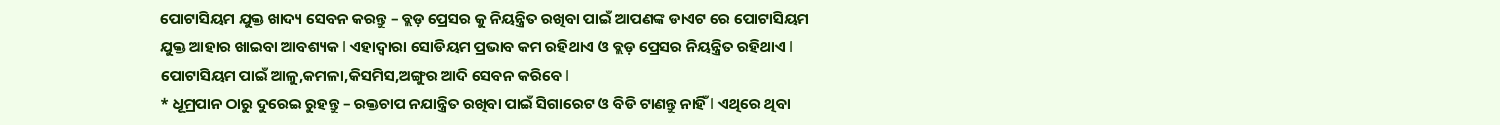ପୋଟାସିୟମ ଯୁକ୍ତ ଖାଦ୍ୟ ସେବନ କରନ୍ତୁ – ବ୍ଲଡ଼ ପ୍ରେସର କୁ ନିୟନ୍ତ୍ରିତ ରଖିବା ପାଇଁ ଆପଣଙ୍କ ଡାଏଟ ରେ ପୋଟାସିୟମ ଯୁକ୍ତ ଆହାର ଖାଇବା ଆବଶ୍ୟକ l ଏହାଦ୍ୱାରା ସୋଡିୟମ ପ୍ରଭାବ କମ ରହିଥାଏ ଓ ବ୍ଲଡ଼ ପ୍ରେସର ନିୟନ୍ତ୍ରିତ ରହିଥାଏ l ପୋଟାସିୟମ ପାଇଁ ଆଳୁ,କମଳା,କିସମିସ,ଅଙ୍ଗୁର ଆଦି ସେବନ କରିବେ l
* ଧୂମ୍ରପାନ ଠାରୁ ଦୁରେଇ ରୁହନ୍ତୁ – ରକ୍ତଚାପ ନଯାନ୍ତ୍ରିତ ରଖିବା ପାଇଁ ସିଗାରେଟ ଓ ବିଡି ଟାଣନ୍ତୁ ନାହିଁ l ଏଥିରେ ଥିବା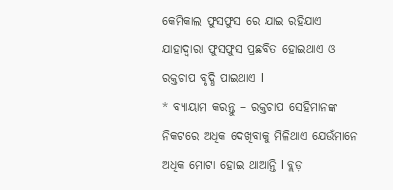କେମିକାଲ ଫୁସଫୁସ ରେ ଯାଇ ରହିଯାଏ ଯାହାଦ୍ୱାରା ଫୁସଫୁସ ପ୍ରଛବିତ ହୋଇଥାଏ ଓ ରକ୍ତଚାପ ବୃଦ୍ଧି ପାଇଥାଏ l
* ବ୍ୟାୟାମ କରନ୍ତୁ – ରକ୍ତଚାପ ସେହିମାନଙ୍କ ନିକଟରେ ଅଧିକ ଦେଖିବାକୁ ମିଳିଥାଏ ଯେଉଁମାନେ ଅଧିକ ମୋଟା ହୋଇ ଥାଆନ୍ତି l ବ୍ଲଡ଼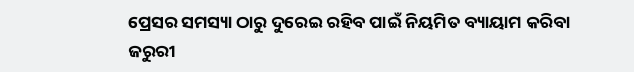ପ୍ରେସର ସମସ୍ୟା ଠାରୁ ଦୁରେଇ ରହିବ ପାଇଁ ନିୟମିତ ବ୍ୟାୟାମ କରିବା ଜରୁରୀ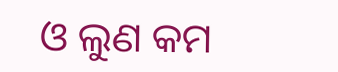ଓ ଲୁଣ କମ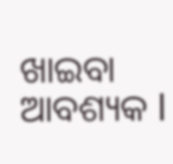ଖାଇବା ଆବଶ୍ୟକ l